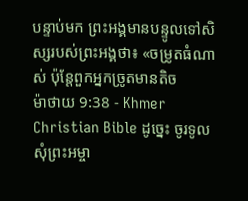បន្ទាប់មក ព្រះអង្គមានបន្ទូលទៅសិស្សរបស់ព្រះអង្គថា៖ «ចម្រូតធំណាស់ ប៉ុន្ដែពួកអ្នកច្រូតមានតិច
ម៉ាថាយ 9:38 - Khmer Christian Bible ដូច្នេះ ចូរទូលសុំព្រះអម្ចា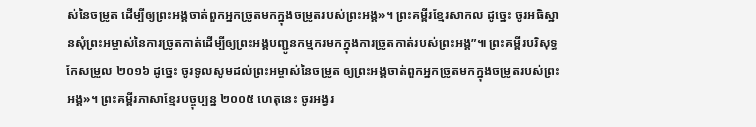ស់នៃចម្រូត ដើម្បីឲ្យព្រះអង្គចាត់ពួកអ្នកច្រូតមកក្នុងចម្រូតរបស់ព្រះអង្គ»។ ព្រះគម្ពីរខ្មែរសាកល ដូច្នេះ ចូរអធិស្ឋានសុំព្រះអម្ចាស់នៃការច្រូតកាត់ដើម្បីឲ្យព្រះអង្គបញ្ជូនកម្មករមកក្នុងការច្រូតកាត់របស់ព្រះអង្គ”៕ ព្រះគម្ពីរបរិសុទ្ធកែសម្រួល ២០១៦ ដូច្នេះ ចូរទូលសូមដល់ព្រះអម្ចាស់នៃចម្រូត ឲ្យព្រះអង្គចាត់ពួកអ្នកច្រូតមកក្នុងចម្រូតរបស់ព្រះអង្គ»។ ព្រះគម្ពីរភាសាខ្មែរបច្ចុប្បន្ន ២០០៥ ហេតុនេះ ចូរអង្វរ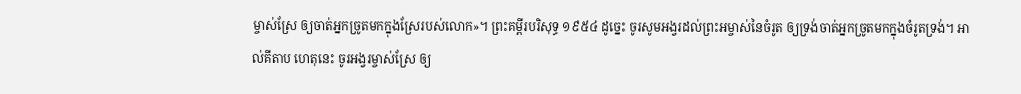ម្ចាស់ស្រែ ឲ្យចាត់អ្នកច្រូតមកក្នុងស្រែរបស់លោក»។ ព្រះគម្ពីរបរិសុទ្ធ ១៩៥៤ ដូច្នេះ ចូរសូមអង្វរដល់ព្រះអម្ចាស់នៃចំរូត ឲ្យទ្រង់ចាត់អ្នកច្រូតមកក្នុងចំរូតទ្រង់។ អាល់គីតាប ហេតុនេះ ចូរអង្វរម្ចាស់ស្រែ ឲ្យ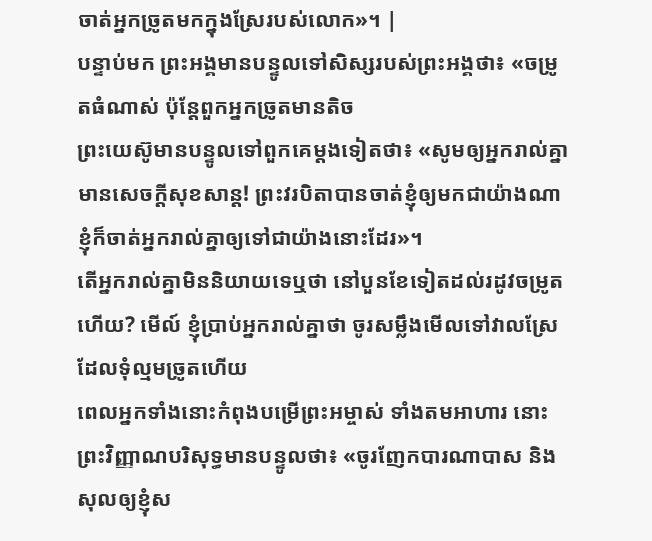ចាត់អ្នកច្រូតមកក្នុងស្រែរបស់លោក»។ |
បន្ទាប់មក ព្រះអង្គមានបន្ទូលទៅសិស្សរបស់ព្រះអង្គថា៖ «ចម្រូតធំណាស់ ប៉ុន្ដែពួកអ្នកច្រូតមានតិច
ព្រះយេស៊ូមានបន្ទូលទៅពួកគេម្តងទៀតថា៖ «សូមឲ្យអ្នករាល់គ្នាមានសេចក្ដីសុខសាន្ត! ព្រះវរបិតាបានចាត់ខ្ញុំឲ្យមកជាយ៉ាងណា ខ្ញុំក៏ចាត់អ្នករាល់គ្នាឲ្យទៅជាយ៉ាងនោះដែរ»។
តើអ្នករាល់គ្នាមិននិយាយទេឬថា នៅបួនខែទៀតដល់រដូវចម្រូតហើយ? មើល៍ ខ្ញុំប្រាប់អ្នករាល់គ្នាថា ចូរសម្លឹងមើលទៅវាលស្រែដែលទុំល្មមច្រូតហើយ
ពេលអ្នកទាំងនោះកំពុងបម្រើព្រះអម្ចាស់ ទាំងតមអាហារ នោះព្រះវិញ្ញាណបរិសុទ្ធមានបន្ទូលថា៖ «ចូរញែកបារណាបាស និងសុលឲ្យខ្ញុំស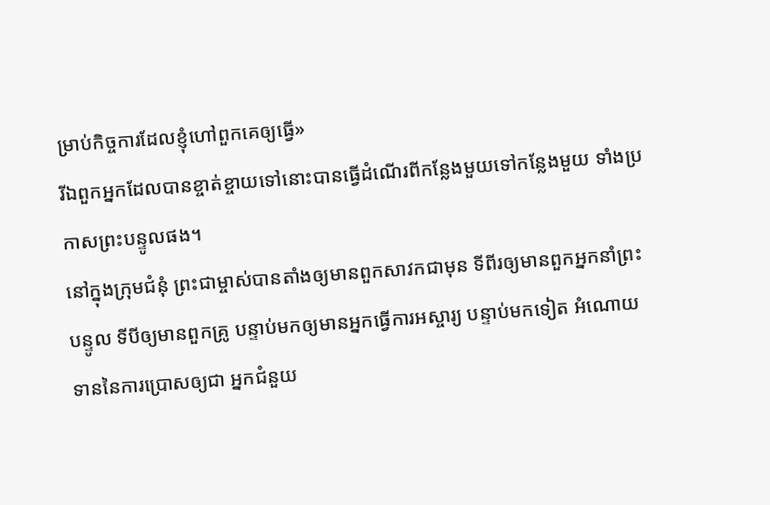ម្រាប់កិច្ចការដែលខ្ញុំហៅពួកគេឲ្យធ្វើ»
រីឯពួកអ្នកដែលបានខ្ចាត់ខ្ចាយទៅនោះបានធ្វើដំណើរពីកន្លែងមួយទៅកន្លែងមួយ ទាំងប្រកាសព្រះបន្ទូលផង។
នៅក្នុងក្រុមជំនុំ ព្រះជាម្ចាស់បានតាំងឲ្យមានពួកសាវកជាមុន ទីពីរឲ្យមានពួកអ្នកនាំព្រះបន្ទូល ទីបីឲ្យមានពួកគ្រូ បន្ទាប់មកឲ្យមានអ្នកធ្វើការអស្ចារ្យ បន្ទាប់មកទៀត អំណោយទាននៃការប្រោសឲ្យជា អ្នកជំនួយ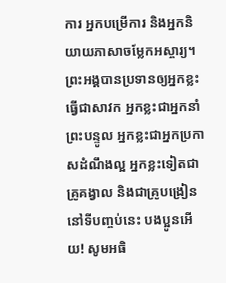ការ អ្នកបម្រើការ និងអ្នកនិយាយភាសាចម្លែកអស្ចារ្យ។
ព្រះអង្គបានប្រទានឲ្យអ្នកខ្លះធ្វើជាសាវក អ្នកខ្លះជាអ្នកនាំព្រះបន្ទូល អ្នកខ្លះជាអ្នកប្រកាសដំណឹងល្អ អ្នកខ្លះទៀតជាគ្រូគង្វាល និងជាគ្រូបង្រៀន
នៅទីបញ្ចប់នេះ បងប្អូនអើយ! សូមអធិ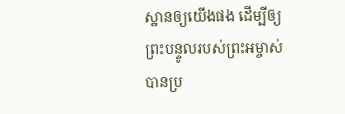ស្ឋានឲ្យយើងផង ដើម្បីឲ្យព្រះបន្ទូលរបស់ព្រះអម្ចាស់បានប្រ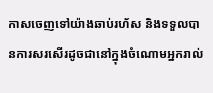កាសចេញទៅយ៉ាងឆាប់រហ័ស និងទទួលបានការសរសើរដូចជានៅក្នុងចំណោមអ្នករាល់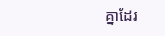គ្នាដែរ